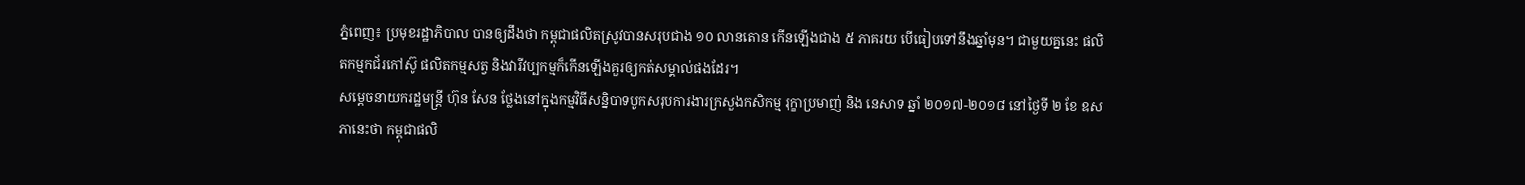ភ្នំពេញ៖ ប្រមុខរដ្ឋាភិបាល បានឲ្យដឹងថា កម្ពុជាផលិតស្រូវបានសរុបជាង ១០ លានតោន កើនឡើងជាង ៥ ភាគរយ បើធៀបទៅនឹងឆ្នាំមុន។ ជាមួយគ្ននេះ ផលិតកម្មកជ័រកៅស៊ូ ផលិតកម្មសត្វ និងវារីវប្បកម្មក៏កើនឡើងគួរឲ្យកត់សម្គាល់ផងដែរ។
សម្តេចនាយករដ្ឋមន្ត្រី ហ៊ុន សែន ថ្លែងនៅក្នុងកម្មវិធីសន្និបាទបូកសរុបការងារក្រសួងកសិកម្ម រុក្ខាប្រមាញ់ និង នេសាទ ឆ្នាំ ២០១៧-២០១៨ នៅថ្ងៃទី ២ ខែ ឧសភានេះថា កម្ពុជាផលិ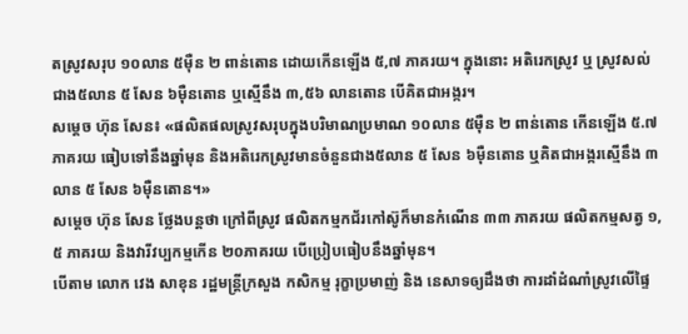តស្រូវសរុប ១០លាន ៥ម៉ឺន ២ ពាន់តោន ដោយកើនឡើង ៥,៧ ភាគរយ។ ក្នុងនោះ អតិរេកស្រូវ ឬ ស្រូវសល់ជាង៥លាន ៥ សែន ៦ម៉ឺនតោន ឬស្មើនឹង ៣,៥៦ លានតោន បើគិតជាអង្ករ។
សម្តេច ហ៊ុន សែន៖ «ផលិតផលស្រូវសរុបក្នុងបរិមាណប្រមាណ ១០លាន ៥ម៉ឺន ២ ពាន់តោន កើនឡើង ៥.៧ ភាគរយ ធៀបទៅនឹងឆ្នាំមុន និងអតិរេកស្រូវមានចំនួនជាង៥លាន ៥ សែន ៦ម៉ឺនតោន ឬគិតជាអង្ករស្មើនឹង ៣លាន ៥ សែន ៦ម៉ឺនតោន។»
សម្តេច ហ៊ុន សែន ថ្លែងបន្តថា ក្រៅពីស្រូវ ផលិតកម្មកជ័រកៅស៊ូក៏មានកំណើន ៣៣ ភាគរយ ផលិតកម្មសត្វ ១, ៥ ភាគរយ និងវារីវប្បកម្មកើន ២០ភាគរយ បើប្រៀបធៀបនឹងឆ្នាំមុន។
បើតាម លោក វេង សាខុន រដ្ឋមន្ត្រីក្រសួង កសិកម្ម រុក្ខាប្រមាញ់ និង នេសាទឲ្យដឹងថា ការដាំដំណាំស្រូវលើផ្ទៃ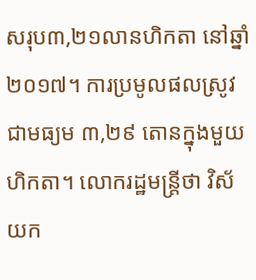សរុប៣,២១លានហិកតា នៅឆ្នាំ ២០១៧។ ការប្រមូលផលស្រូវជាមធ្យម ៣,២៩ តោនក្នុងមួយហិកតា។ លោករដ្ឋមន្ត្រីថា វិស័យក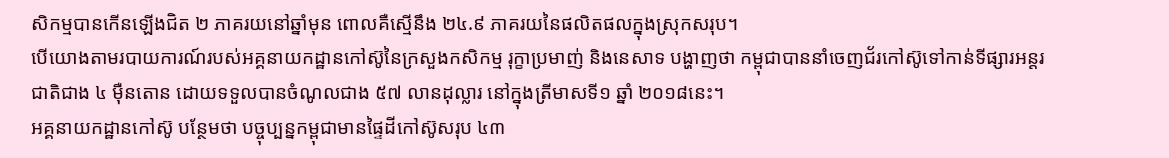សិកម្មបានកើនឡើងជិត ២ ភាគរយនៅឆ្នាំមុន ពោលគឺស្មើនឹង ២៤.៩ ភាគរយនៃផលិតផលក្នុងស្រុកសរុប។
បើយោងតាមរបាយការណ៍របស់អគ្គនាយកដ្ឋានកៅស៊ូនៃក្រសួងកសិកម្ម រុក្ខាប្រមាញ់ និងនេសាទ បង្ហាញថា កម្ពុជាបាននាំចេញជ័រកៅស៊ូទៅកាន់ទីផ្សារអន្តរជាតិជាង ៤ ម៉ឺនតោន ដោយទទួលបានចំណូលជាង ៥៧ លានដុល្លារ នៅក្នុងត្រីមាសទី១ ឆ្នាំ ២០១៨នេះ។
អគ្គនាយកដ្ឋានកៅស៊ូ បន្ថែមថា បច្ចុប្បន្នកម្ពុជាមានផ្ទៃដីកៅស៊ូសរុប ៤៣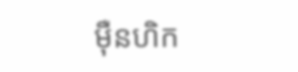ម៉ឺនហិក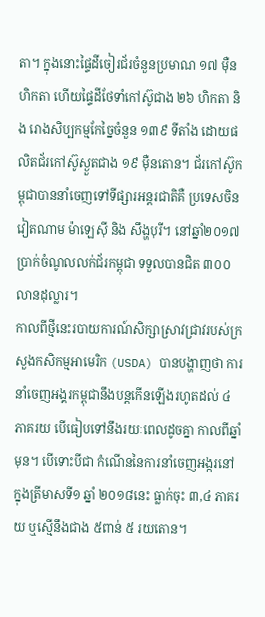តា។ ក្នុងនោះផ្ទៃដីចៀរជ័រចំនួនប្រមាណ ១៧ ម៉ឺនហិកតា ហើយផ្ទៃដីថែទាំកៅស៊ូជាង ២៦ ហិកតា និង រោងសិប្បកម្មកែច្នៃចំនួន ១៣៩ ទីតាំង ដោយផលិតជ័រកៅស៊ូស្ងួតជាង ១៩ ម៉ឺនតោន។ ជ័រកៅស៊ូកម្ពុជាបាននាំចេញទៅទីផ្សារអន្តរជាតិគឺ ប្រទេសចិន វៀតណាម ម៉ាឡេស៊ី និង សឹង្ហបុរី។ នៅឆ្នាំ២០១៧ ប្រាក់ចំណូលលក់ជ័រកម្ពុជា ទទួលបានជិត ៣០០លានដុល្លារ។
កាលពីថ្មីនេះរបាយការណ៍សិក្សាស្រាវជ្រាវរបស់ក្រសួងកសិកម្មអាមេរិក (USDA) បានបង្ហាញថា ការនាំចេញអង្គរកម្ពុជានឹងបន្តកើនឡើងរហូតដល់ ៤ ភាគរយ បើធៀបទៅនឹងរយៈពេលដូចគ្នា កាលពីឆ្នាំមុន។ បើទោះបីជា កំណើននៃការនាំចេញអង្ករនៅក្នុងត្រីមាសទី១ ឆ្នាំ ២០១៨នេះ ធ្លាក់ចុះ ៣,៤ ភាគរយ ឬស្មើនឹងជាង ៥ពាន់ ៥ រយតោន។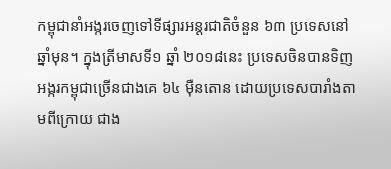កម្ពុជានាំអង្ករចេញទៅទីផ្សារអន្តរជាតិចំនួន ៦៣ ប្រទេសនៅឆ្នាំមុន។ ក្នុងត្រីមាសទី១ ឆ្នាំ ២០១៨នេះ ប្រទេសចិនបានទិញអង្ករកម្ពុជាច្រើនជាងគេ ៦៤ ម៉ឺនតោន ដោយប្រទេសបារាំងតាមពីក្រោយ ជាង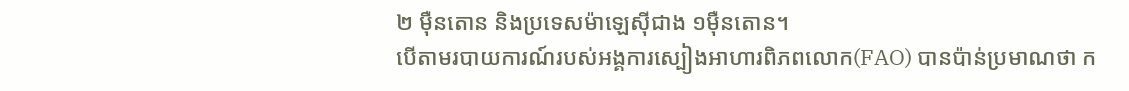២ ម៉ឺនតោន និងប្រទេសម៉ាឡេស៊ីជាង ១ម៉ឺនតោន។
បើតាមរបាយការណ៍របស់អង្គការស្បៀងអាហារពិភពលោក(FAO) បានប៉ាន់ប្រមាណថា ក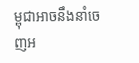ម្ពុជាអាចនឹងនាំចេញអ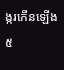ង្ករកើនឡើង ៥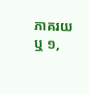ភាគរយ ឬ ១,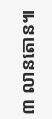៣ លានតោន៕